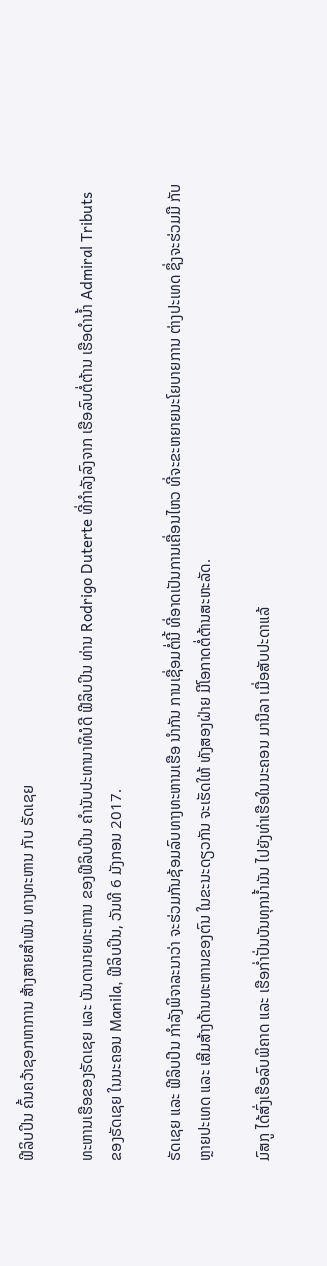ຟີລິບປິນ ຄົ້ນຄວ້າຊອກຫາການ ສ້າງສາຍສຳພັນ ທາງທະຫານ ກັບ ຣັດເຊຍ

ທະຫານເຮືອຂອງຣັດເຊຍ ແລະ ບັນດານາຍທະຫານ ຂອງຟີລິບປິນ ຄຳນັບປະທານາທິບໍດີ ຟີລິບປິນ ທ່ານ Rodrigo Duterte ທີ່ກຳລັງລົງຈາກ ເຮືອລົບຕໍ່ຕ້ານ ເຮືອດຳນ້ຳ Admiral Tributs ຂອງຣັດເຊຍ ໃນນະຄອນ Manila, ຟີລິບປິນ, ວັນທີ 6 ມັງກອນ 2017.

ຣັດເຊຍ ແລະ ຟີລິບປິນ ກຳລັງພິຈາລະນາວ່າ ຈະຮ່ວມກັນຊ້ອມລົບທາງທະຫານເຮືອ ນຳກັນ ການເຊື່ອມຕໍ່ນີ້ ທີ່ອາດເປັນການເຄື່ອນໄຫວ ທີ່ຈະຂະຫຍາຍນະໂຍບາຍການ ຕ່າງປະເທດ ຊຶ່ງຈະຮ່ວມມື ກັບຫຼາຍປະເທດ ແລະ ເສີມສ້າງດ້ານທະຫານຂອງຕົນ ໃນຂະນະດຽວກັນ ຈະເຮັດໃຫ້ ທັງສອງຝ່າຍ ມີໂອກາດຕໍ່ຕ້ານສະຫະລັດ.

ມົສກູ ໄດ້ສົ່ງເຮືອລົບພິຄາດ ແລະ ເຮືອກ່ຳປັ່ນບັນທຸກນ້ຳມັນ ໄປຍັງທ່າເຮືອໃນນະຄອນ ມານີລາ ເມື່ອສັບປະດາແລ້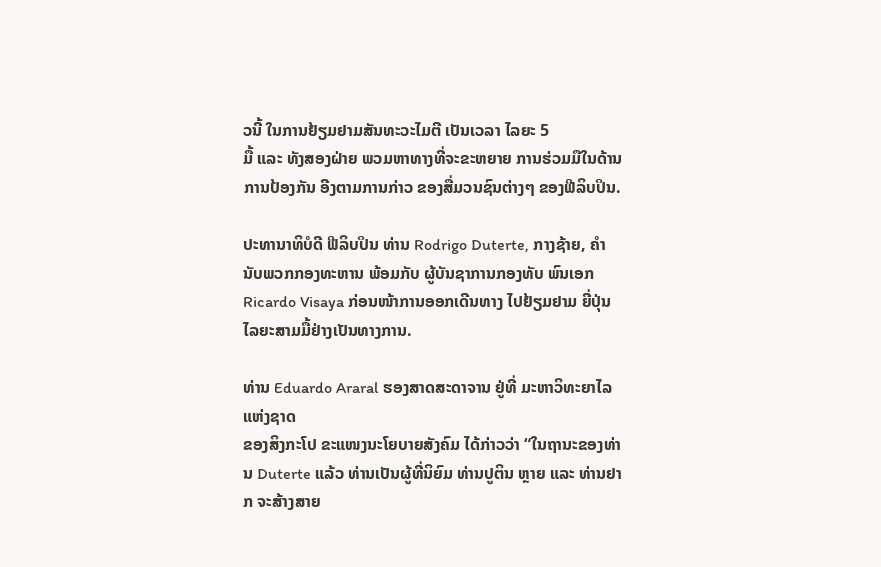ວນີ້ ໃນການຢ້ຽມຢາມສັນທະວະໄມຕີ ເປັນເວລາ ໄລຍະ 5
ມື້ ແລະ ທັງສອງຝ່າຍ ພວມຫາທາງທີ່ຈະຂະຫຍາຍ ການຮ່ວມມືໃນດ້ານການປ້ອງກັນ ອີງຕາມການກ່າວ ຂອງສື່ມວນຊົນຕ່າງໆ ຂອງຟີລິບປິນ.

ປະທານາທິບໍດີ ຟີລິບປິນ ທ່ານ Rodrigo Duterte, ກາງຊ້າຍ, ຄຳນັບພວກກອງທະຫານ ພ້ອມກັບ ຜູ້ບັນຊາການກອງທັບ ພົນເອກ Ricardo Visaya ກ່ອນໜ້າການອອກເດີນທາງ ໄປຢ້ຽມຢາມ ຍີ່ປຸ່ນ ໄລຍະສາມມື້ຢ່າງເປັນທາງການ.

ທ່ານ Eduardo Araral ຮອງສາດສະດາຈານ ຢູ່ທີ່ ມະຫາວິທະຍາໄລ ແຫ່ງຊາດ
ຂອງສິງກະໂປ ຂະແໜງນະໂຍບາຍສັງຄົມ ໄດ້ກ່າວວ່າ “ໃນຖານະຂອງທ່ານ Duterte ແລ້ວ ທ່ານເປັນຜູ້ທີ່ນິຍົມ ທ່ານປູຕິນ ຫຼາຍ ແລະ ທ່ານຢາກ ຈະສ້າງສາຍ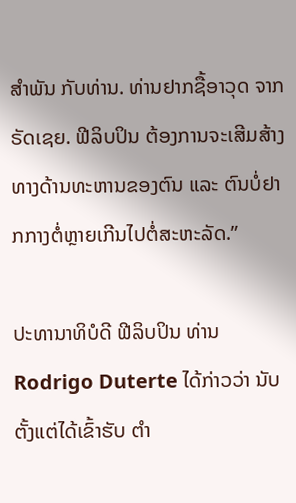ສຳພັນ ກັບທ່ານ. ທ່ານຢາກຊື້ອາວຸດ ຈາກຣັດເຊຍ. ຟີລິບປິນ ຕ້ອງການຈະເສີມສ້າງ ທາງດ້ານທະຫານຂອງຕົນ ແລະ ຕົນບໍ່ຢາກກາງຕໍ່ຫຼາຍເກີນໄປຕໍ່ສະຫະລັດ.”

ປະທານາທິບໍດີ ຟີລິບປິນ ທ່ານ Rodrigo Duterte ໄດ້ກ່າວວ່າ ນັບຕັ້ງແຕ່ໄດ້ເຂົ້າຮັບ ຕຳ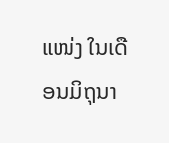ແໜ່ງ ໃນເດືອນມິຖຸນາ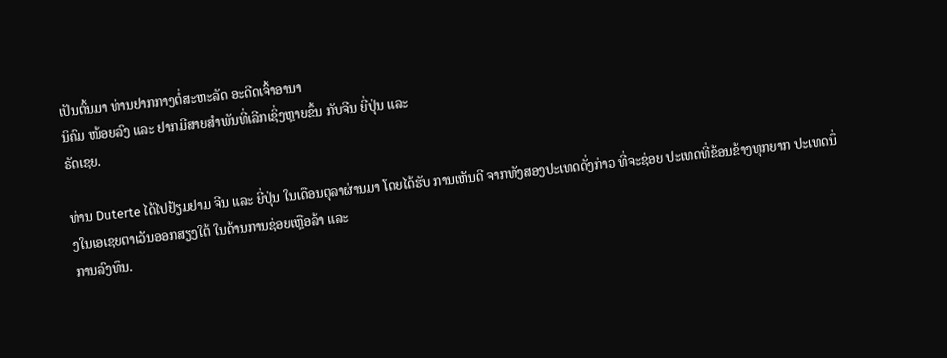ເປັນຕົ້ນມາ ທ່ານຢາກກາງຕໍ່ສະຫະລັດ ອະດີດເຈົ້າອານາ
ນິຄົມ ໜ້ອຍລົງ ແລະ ຢາກມີສາຍສຳພັນທີ່ເລີກເຊິ່ງຫຼາຍຂຶ້ນ ກັບຈີນ ຍີ່ປຸ່ນ ແລະ
ຣັດເຊຍ.

ທ່ານ Duterte ໄດ້ໄປຢ້ຽມຢາມ ຈີນ ແລະ ຍີ່ປຸ່ນ ໃນເດືອນຕຸລາຜ່ານມາ ໂດຍໄດ້ຮັບ ການເຫັນດີ ຈາກທັງສອງປະເທດດັ່ງກ່າວ ທີ່ຈະຊ່ອຍ ປະເທດທີ່ຂ້ອນຂ້າງທຸກຍາກ ປະເທດນຶ່ງໃນເອເຊຍຕາເວັນອອກສຽງໃຕ້ ໃນດ້ານການຊ່ອຍເຫຼືອລ້າ ແລະ
ການລົງທຶນ.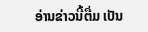ອ່ານຂ່າວນີ້ຕື່ມ ເປັນ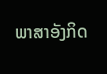ພາສາອັງກິດ